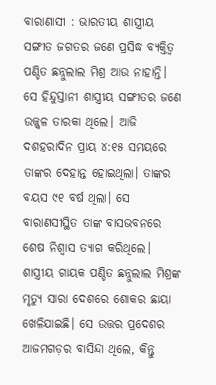ବାରାଣାସୀ : ଭାରତୀୟ ଶାସ୍ତ୍ରୀୟ ସଙ୍ଗୀତ ଜଗତର ଜଣେ ପ୍ରସିଦ୍ଧ ବ୍ୟକ୍ତିତ୍ବ ପଣ୍ଡିତ ଛନ୍ନୁଲାଲ ମିଶ୍ର ଆଉ ନାହାନ୍ତି। ସେ ହିନ୍ଦୁସ୍ତାନୀ ଶାସ୍ତ୍ରୀୟ ସଙ୍ଗୀତର ଜଣେ ଉଜ୍ଜ୍ୱଳ ତାରକା ଥିଲେ। ଆଜି ଦଶହରାଦିନ ପ୍ରାୟ ୪:୧୫ ସମୟରେ ତାଙ୍କର ଦେହାନ୍ତ ହୋଇଥିଲା। ତାଙ୍କର ବୟସ ୯୧ ବର୍ଷ ଥିଲା। ସେ ବାରାଣସୀସ୍ଥିତ ତାଙ୍କ ବାସଭବନରେ ଶେଷ ନିଶ୍ୱାସ ତ୍ୟାଗ କରିଥିଲେ। ଶାସ୍ତ୍ରୀୟ ଗାୟକ ପଣ୍ଡିତ ଛନ୍ନୁଲାଲ ମିଶ୍ରଙ୍କ ମୃତ୍ୟୁ ସାରା ଦେଶରେ ଶୋକର ଛାୟା ଖେଳିଯାଇଛି। ସେ ଉତ୍ତର ପ୍ରଦେଶର ଆଜମଗଡ଼ର ବାସିନ୍ଦା ଥିଲେ, କିନ୍ତୁ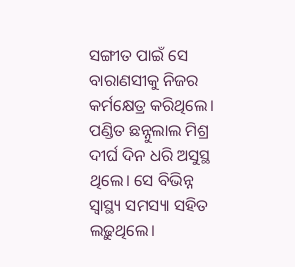ସଙ୍ଗୀତ ପାଇଁ ସେ ବାରାଣସୀକୁ ନିଜର କର୍ମକ୍ଷେତ୍ର କରିଥିଲେ।
ପଣ୍ଡିତ ଛନ୍ନୁଲାଲ ମିଶ୍ର ଦୀର୍ଘ ଦିନ ଧରି ଅସୁସ୍ଥ ଥିଲେ। ସେ ବିଭିନ୍ନ ସ୍ୱାସ୍ଥ୍ୟ ସମସ୍ୟା ସହିତ ଲଢ଼ୁଥିଲେ।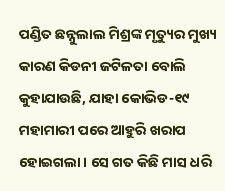ପଣ୍ଡିତ ଛନ୍ନୁଲାଲ ମିଶ୍ରଙ୍କ ମୃତ୍ୟୁର ମୁଖ୍ୟ କାରଣ କିଡନୀ ଜଟିଳତା ବୋଲି କୁହାଯାଉଛି, ଯାହା କୋଭିଡ-୧୯ ମହାମାରୀ ପରେ ଆହୁରି ଖରାପ ହୋଇଗଲା। ସେ ଗତ କିଛି ମାସ ଧରି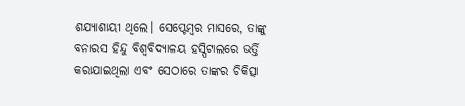ଶଯ୍ୟାଶାୟୀ ଥିଲେ। ସେପ୍ଟେମ୍ବର ମାସରେ, ତାଙ୍କୁ ବନାରସ ହିନ୍ଦୁ ବିଶ୍ୱବିଦ୍ୟାଳୟ ହସ୍ପିଟାଲରେ ଭର୍ତ୍ତି କରାଯାଇଥିଲା ଏବଂ ସେଠାରେ ତାଙ୍କର ଚିକିତ୍ସା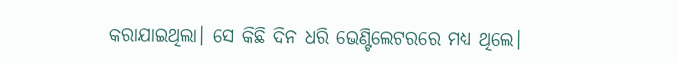କରାଯାଇଥିଲା। ସେ କିଛି ଦିନ ଧରି ଭେଣ୍ଟିଲେଟରରେ ମଧ୍ୟ ଥିଲେ।